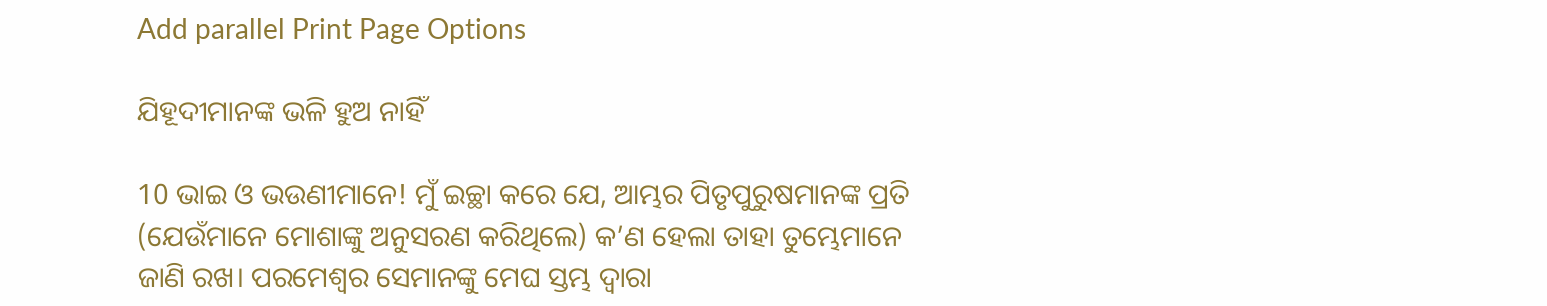Add parallel Print Page Options

ଯିହୂଦୀମାନଙ୍କ ଭଳି ହୁଅ ନାହିଁ

10 ଭାଇ ଓ ଭଉଣୀମାନେ! ମୁଁ ଇଚ୍ଛା କରେ ଯେ, ଆମ୍ଭର ପିତୃପୁରୁଷମାନଙ୍କ ପ୍ରତି (ଯେଉଁମାନେ ମୋଶାଙ୍କୁ ଅନୁସରଣ କରିଥିଲେ) କ’ଣ ହେଲା ତାହା ତୁମ୍ଭେମାନେ ଜାଣି ରଖ। ପରମେଶ୍ୱର ସେମାନଙ୍କୁ ମେଘ ସ୍ତମ୍ଭ ଦ୍ୱାରା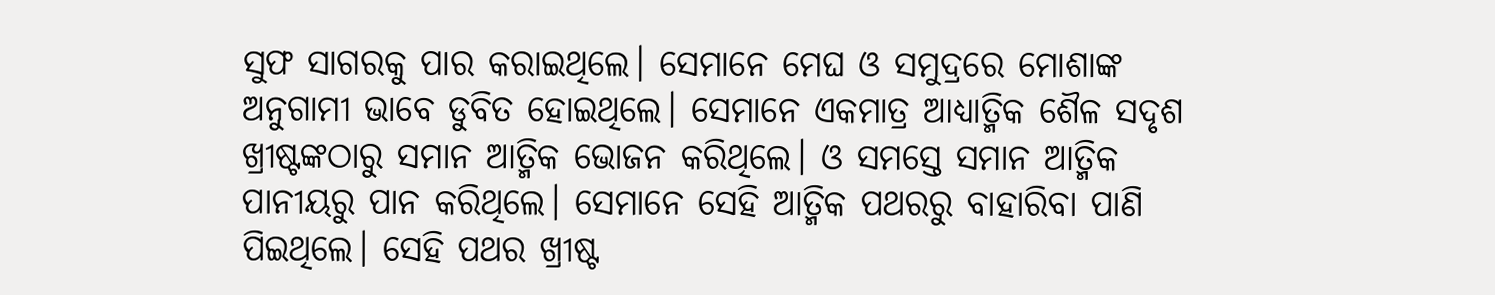ସୁଫ ସାଗରକୁ ପାର କରାଇଥିଲେ। ସେମାନେ ମେଘ ଓ ସମୁଦ୍ରରେ ମୋଶାଙ୍କ ଅନୁଗାମୀ ଭାବେ ଡୁବିତ ହୋଇଥିଲେ। ସେମାନେ ଏକମାତ୍ର ଆଧ୍ୟାତ୍ମିକ ଶୈଳ ସଦୃଶ ଖ୍ରୀଷ୍ଟଙ୍କଠାରୁ ସମାନ ଆତ୍ମିକ ଭୋଜନ କରିଥିଲେ। ଓ ସମସ୍ତେ ସମାନ ଆତ୍ମିକ ପାନୀୟରୁ ପାନ କରିଥିଲେ। ସେମାନେ ସେହି ଆତ୍ମିକ ପଥରରୁ ବାହାରିବା ପାଣି ପିଇଥିଲେ। ସେହି ପଥର ଖ୍ରୀଷ୍ଟ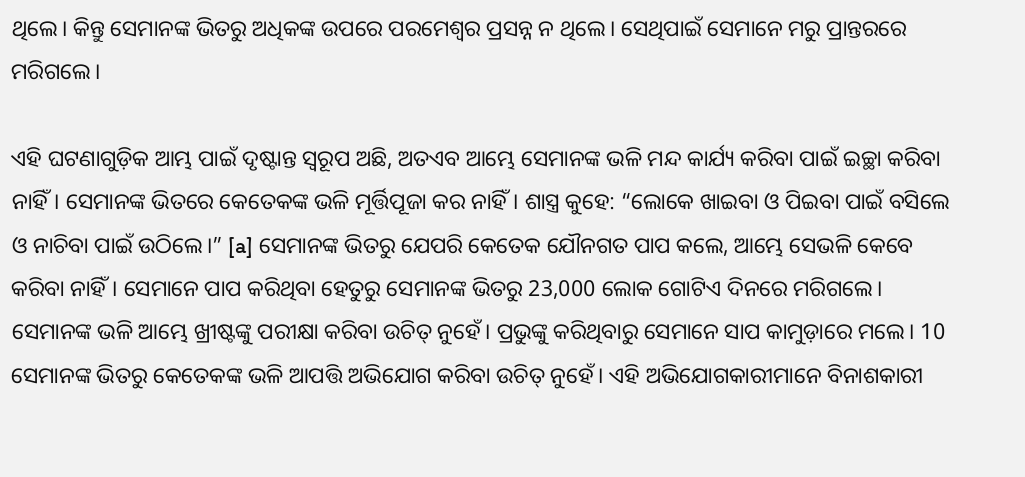ଥିଲେ। କିନ୍ତୁ ସେମାନଙ୍କ ଭିତରୁ ଅଧିକଙ୍କ ଉପରେ ପରମେଶ୍ୱର ପ୍ରସନ୍ନ ନ ଥିଲେ। ସେଥିପାଇଁ ସେମାନେ ମରୁ ପ୍ରାନ୍ତରରେ ମରିଗଲେ।

ଏହି ଘଟଣାଗୁଡ଼ିକ ଆମ୍ଭ ପାଇଁ ଦୃଷ୍ଟାନ୍ତ ସ୍ୱରୂପ ଅଛି, ଅତଏବ ଆମ୍ଭେ ସେମାନଙ୍କ ଭଳି ମନ୍ଦ କାର୍ଯ୍ୟ କରିବା ପାଇଁ ଇଚ୍ଛା କରିବା ନାହିଁ। ସେମାନଙ୍କ ଭିତରେ କେତେକଙ୍କ ଭଳି ମୂର୍ତ୍ତିପୂଜା କର ନାହିଁ। ଶାସ୍ତ୍ର କୁହେ: “ଲୋକେ ଖାଇବା ଓ ପିଇବା ପାଇଁ ବସିଲେ ଓ ନାଚିବା ପାଇଁ ଉଠିଲେ।” [a] ସେମାନଙ୍କ ଭିତରୁ ଯେପରି କେତେକ ଯୌନଗତ ପାପ କଲେ, ଆମ୍ଭେ ସେଭଳି କେବେ କରିବା ନାହିଁ। ସେମାନେ ପାପ କରିଥିବା ହେତୁରୁ ସେମାନଙ୍କ ଭିତରୁ 23,000 ଲୋକ ଗୋଟିଏ ଦିନରେ ମରିଗଲେ। ସେମାନଙ୍କ ଭଳି ଆମ୍ଭେ ଖ୍ରୀଷ୍ଟଙ୍କୁ ପରୀକ୍ଷା କରିବା ଉଚିତ୍ ନୁହେଁ। ପ୍ରଭୁଙ୍କୁ କରିଥିବାରୁ ସେମାନେ ସାପ କାମୁଡ଼ାରେ ମଲେ। 10 ସେମାନଙ୍କ ଭିତରୁ କେତେକଙ୍କ ଭଳି ଆପତ୍ତି ଅଭିଯୋଗ କରିବା ଉଚିତ୍ ନୁହେଁ। ଏହି ଅଭିଯୋଗକାରୀମାନେ ବିନାଶକାରୀ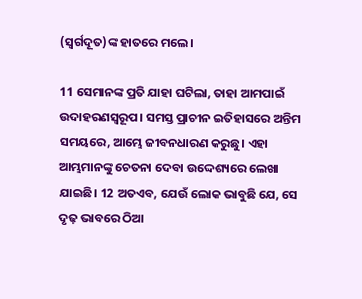(ସ୍ୱର୍ଗଦୂତ)ଙ୍କ ହାତରେ ମଲେ।

11 ସେମାନଙ୍କ ପ୍ରତି ଯାହା ଘଟିଲା, ତାହା ଆମପାଇଁ ଉଦାହରଣସ୍ୱରୂପ। ସମସ୍ତ ପ୍ରାଚୀନ ଇତିହାସରେ ଅନ୍ତିମ ସମୟରେ, ଆମ୍ଭେ ଜୀବନଧାରଣ କରୁଛୁ। ଏହା ଆମ୍ଭମାନଙ୍କୁ ଚେତନା ଦେବା ଉଦ୍ଦେଶ୍ୟରେ ଲେଖା ଯାଇଛି। 12 ଅତଏବ, ଯେଉଁ ଲୋକ ଭାବୁଛି ଯେ, ସେ ଦୃଢ଼ ଭାବରେ ଠିଆ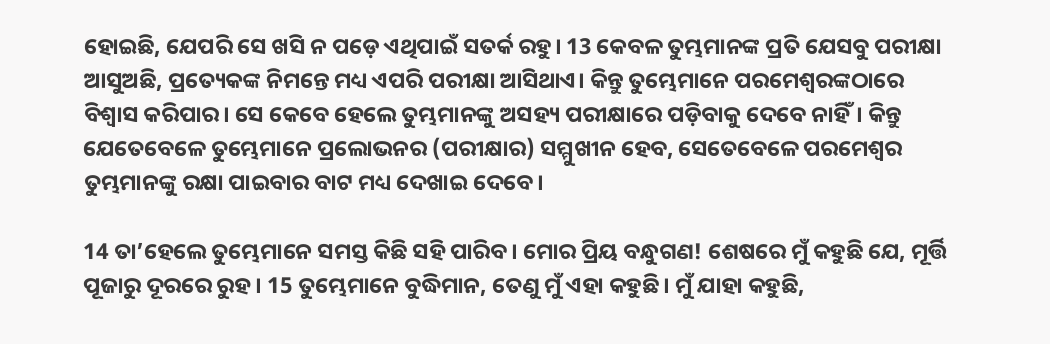ହୋଇଛି, ଯେପରି ସେ ଖସି ନ ପଡ଼େ ଏଥିପାଇଁ ସତର୍କ ରହୁ। 13 କେବଳ ତୁମ୍ଭମାନଙ୍କ ପ୍ରତି ଯେସବୁ ପରୀକ୍ଷା ଆସୁଅଛି, ପ୍ରତ୍ୟେକଙ୍କ ନିମନ୍ତେ ମଧ୍ୟ ଏପରି ପରୀକ୍ଷା ଆସିଥାଏ। କିନ୍ତୁ ତୁମ୍ଭେମାନେ ପରମେଶ୍ୱରଙ୍କଠାରେ ବିଶ୍ୱାସ କରିପାର। ସେ କେବେ ହେଲେ ତୁମ୍ଭମାନଙ୍କୁ ଅସହ୍ୟ ପରୀକ୍ଷାରେ ପଡ଼ିବାକୁ ଦେବେ ନାହିଁ। କିନ୍ତୁ ଯେତେବେଳେ ତୁମ୍ଭେମାନେ ପ୍ରଲୋଭନର (ପରୀକ୍ଷାର) ସମ୍ମୁଖୀନ ହେବ, ସେତେବେଳେ ପରମେଶ୍ୱର ତୁମ୍ଭମାନଙ୍କୁ ରକ୍ଷା ପାଇବାର ବାଟ ମଧ୍ୟ ଦେଖାଇ ଦେବେ।

14 ତା’ହେଲେ ତୁମ୍ଭେମାନେ ସମସ୍ତ କିଛି ସହି ପାରିବ। ମୋର ପ୍ରିୟ ବନ୍ଧୁଗଣ! ଶେଷରେ ମୁଁ କହୁଛି ଯେ, ମୂର୍ତ୍ତି ପୂଜାରୁ ଦୂରରେ ରୁହ। 15 ତୁମ୍ଭେମାନେ ବୁଦ୍ଧିମାନ, ତେଣୁ ମୁଁ ଏହା କହୁଛି। ମୁଁ ଯାହା କହୁଛି,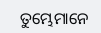ତୁମ୍ଭେମାନେ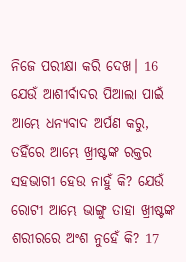ନିଜେ ପରୀକ୍ଷା କରି ଦେଖ। 16 ଯେଉଁ ଆଶୀର୍ବାଦର ପିଆଲା ପାଇଁ ଆମ୍ଭେ ଧନ୍ୟବାଦ ଅର୍ପଣ କରୁ, ତହିଁରେ ଆମ୍ଭେ ଖ୍ରୀଷ୍ଟଙ୍କ ରକ୍ତର ସହଭାଗୀ ହେଉ ନାହୁଁ କି? ଯେଉଁ ରୋଟୀ ଆମ୍ଭେ ଭାଙ୍ଗୁ ତାହା ଖ୍ରୀଷ୍ଟଙ୍କ ଶରୀରରେ ଅଂଶ ନୁହେଁ କି? 17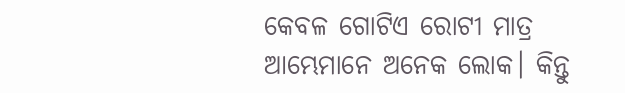କେବଳ ଗୋଟିଏ ରୋଟୀ ମାତ୍ର ଆମ୍ଭେମାନେ ଅନେକ ଲୋକ। କିନ୍ତୁ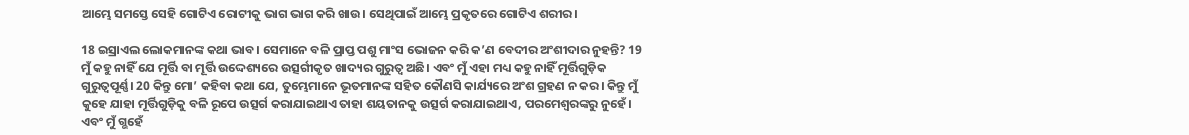ଆମ୍ଭେ ସମସ୍ତେ ସେହି ଗୋଟିଏ ରୋଟୀକୁ ଭାଗ ଭାଗ କରି ଖାଉ। ସେଥିପାଇଁ ଆମ୍ଭେ ପ୍ରକୃତରେ ଗୋଟିଏ ଶରୀର।

18 ଇସ୍ରାଏଲ ଲୋକମାନଙ୍କ କଥା ଭାବ। ସେମାନେ ବଳି ପ୍ରାପ୍ତ ପଶୁ ମାଂସ ଭୋଜନ କରି କ’ଣ ବେଦୀର ଅଂଶୀଦାର ନୁହନ୍ତି? 19 ମୁଁ କହୁ ନାହିଁ ଯେ ମୂର୍ତ୍ତି ବା ମୂର୍ତ୍ତି ଉଦ୍ଦେଶ୍ୟରେ ଉତ୍ସର୍ଗୀକୃତ ଖାଦ୍ୟର ଗୁରୁତ୍ୱ ଅଛି। ଏବଂ ମୁଁ ଏହା ମଧ୍ୟ କହୁ ନାହିଁ ମୂର୍ତ୍ତିଗୁଡ଼ିକ ଗୁରୁତ୍ୱପୂର୍ଣ୍ଣ। 20 କିନ୍ତୁ ମୋ’ କହିବା କଥା ଯେ, ତୁମ୍ଭେମାନେ ଭୂତମାନଙ୍କ ସହିତ କୌଣସି କାର୍ଯ୍ୟରେ ଅଂଶ ଗ୍ରହଣ ନ କର। କିନ୍ତୁ ମୁଁ କୁହେ ଯାହା ମୂର୍ତ୍ତିଗୁଡ଼ିକୁ ବଳି ରୂପେ ଉତ୍ସର୍ଗ କରାଯାଇଥାଏ ତାହା ଶୟତାନକୁ ଉତ୍ସର୍ଗ କରାଯାଇଥାଏ, ପରମେଶ୍ୱରଙ୍କରୁ ନୁହେଁ। ଏବଂ ମୁଁ ଗ୍ଭହେଁ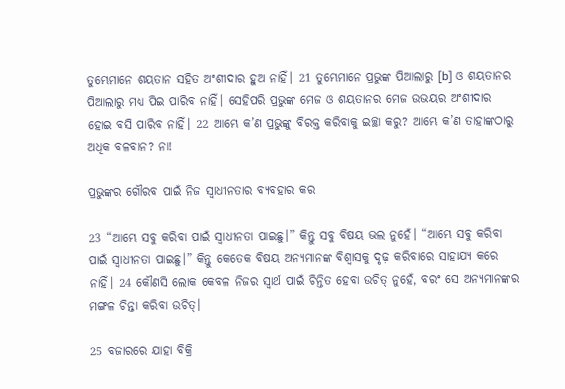ତୁମ୍ଭେମାନେ ଶୟତାନ ସହିତ ଅଂଶୀଦାର ହୁଅ ନାହିଁ। 21 ତୁମ୍ଭେମାନେ ପ୍ରଭୁଙ୍କ ପିଆଲାରୁ [b] ଓ ଶୟତାନର ପିଆଲାରୁ ମଧ୍ୟ ପିଇ ପାରିବ ନାହିଁ। ସେହିପରି ପ୍ରଭୁଙ୍କ ମେଜ ଓ ଶୟତାନର ମେଜ ଉଭୟର ଅଂଶୀଦାର ହୋଇ ବସି ପାରିବ ନାହିଁ। 22 ଆମ୍ଭେ କ’ଣ ପ୍ରଭୁଙ୍କୁ ବିରକ୍ତ କରିବାକୁ ଇଚ୍ଛା କରୁ? ଆମ୍ଭେ କ’ଣ ତାହାଙ୍କଠାରୁ ଅଧିକ ବଳବାନ? ନା!

ପ୍ରଭୁଙ୍କର ଗୌରବ ପାଇଁ ନିଜ ସ୍ୱାଧୀନତାର ବ୍ୟବହାର କର

23 “ଆମ୍ଭେ ସବୁ କରିବା ପାଇଁ ସ୍ୱାଧୀନତା ପାଇଛୁ।” କିନ୍ତୁ ସବୁ ବିଷୟ ଭଲ ନୁହେଁ। “ଆମ୍ଭେ ସବୁ କରିବା ପାଇଁ ସ୍ୱାଧୀନତା ପାଇଛୁ।” କିନ୍ତୁ କେତେକ ବିଷୟ ଅନ୍ୟମାନଙ୍କ ବିଶ୍ୱାସକୁ ଦୃଢ଼ କରିବାରେ ସାହାଯ୍ୟ କରେ ନାହିଁ। 24 କୌଣସି ଲୋକ କେବଳ ନିଜର ସ୍ୱାର୍ଥ ପାଇଁ ଚିନ୍ତିତ ହେବା ଉଚିତ୍ ନୁହେଁ, ବରଂ ସେ ଅନ୍ୟମାନଙ୍କର ମଙ୍ଗଳ ଚିନ୍ତା କରିବା ଉଚିତ୍।

25 ବଜାରରେ ଯାହା ବିକ୍ରି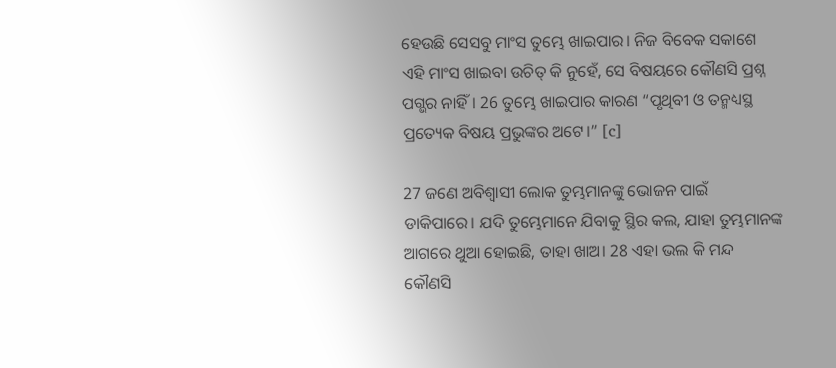ହେଉଛି ସେସବୁ ମାଂସ ତୁମ୍ଭେ ଖାଇପାର। ନିଜ ବିବେକ ସକାଶେ ଏହି ମାଂସ ଖାଇବା ଉଚିତ୍ କି ନୁହେଁ, ସେ ବିଷୟରେ କୌଣସି ପ୍ରଶ୍ନ ପଗ୍ଭର ନାହିଁ। 26 ତୁମ୍ଭେ ଖାଇପାର କାରଣ “ପୃଥିବୀ ଓ ତନ୍ମଧ୍ୟସ୍ଥ ପ୍ରତ୍ୟେକ ବିଷୟ ପ୍ରଭୁଙ୍କର ଅଟେ।” [c]

27 ଜଣେ ଅବିଶ୍ୱାସୀ ଲୋକ ତୁମ୍ଭମାନଙ୍କୁ ଭୋଜନ ପାଇଁ ଡାକିପାରେ। ଯଦି ତୁମ୍ଭେମାନେ ଯିବାକୁ ସ୍ଥିର କଲ, ଯାହା ତୁମ୍ଭମାନଙ୍କ ଆଗରେ ଥୁଆ ହୋଇଛି, ତାହା ଖାଅ। 28 ଏହା ଭଲ କି ମନ୍ଦ କୌଣସି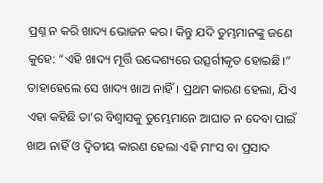ପ୍ରଶ୍ନ ନ କରି ଖାଦ୍ୟ ଭୋଜନ କର। କିନ୍ତୁ ଯଦି ତୁମ୍ଭମାନଙ୍କୁ ଜଣେ କୁହେ: “ଏହି ଖାଦ୍ୟ ମୂର୍ତ୍ତି ଉଦ୍ଦେଶ୍ୟରେ ଉତ୍ସର୍ଗୀକୃତ ହୋଇଛି।” ତାହାହେଲେ ସେ ଖାଦ୍ୟ ଖାଅ ନାହିଁ। ପ୍ରଥମ କାରଣ ହେଲା, ଯିଏ ଏହା କହିଛି ତା’ର ବିଶ୍ୱାସକୁ ତୁମ୍ଭେମାନେ ଆଘାତ ନ ଦେବା ପାଇଁ ଖାଅ ନାହିଁ ଓ ଦ୍ୱିତୀୟ କାରଣ ହେଲା ଏହି ମାଂସ ବା ପ୍ରସାଦ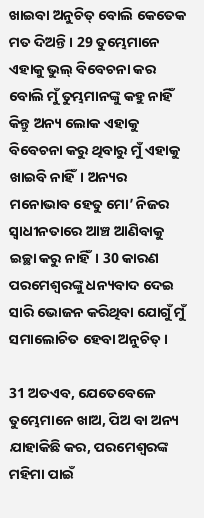ଖାଇବା ଅନୁଚିତ୍ ବୋଲି କେତେକ ମତ ଦିଅନ୍ତି। 29 ତୁମ୍ଭେମାନେ ଏହାକୁ ଭୁଲ୍ ବିବେଚନା କର ବୋଲି ମୁଁ ତୁମ୍ଭମାନଙ୍କୁ କହୁ ନାହିଁ କିନ୍ତୁ ଅନ୍ୟ ଲୋକ ଏହାକୁ ବିବେଚନା କରୁ ଥିବାରୁ ମୁଁ ଏହାକୁ ଖାଇବି ନାହିଁ। ଅନ୍ୟର ମନୋଭାବ ହେତୁ ମୋ’ ନିଜର ସ୍ୱାଧୀନତାରେ ଆଞ୍ଚ ଆଣିବାକୁ ଇଚ୍ଛା କରୁ ନାହିଁ। 30 କାରଣ ପରମେଶ୍ୱରଙ୍କୁ ଧନ୍ୟବାଦ ଦେଇ ସାରି ଭୋଜନ କରିଥିବା ଯୋଗୁଁ ମୁଁ ସମାଲୋଚିତ ହେବା ଅନୁଚିତ୍।

31 ଅତଏବ, ଯେତେବେଳେ ତୁମ୍ଭେମାନେ ଖାଅ, ପିଅ ବା ଅନ୍ୟ ଯାହାକିଛି କର, ପରମେଶ୍ୱରଙ୍କ ମହିମା ପାଇଁ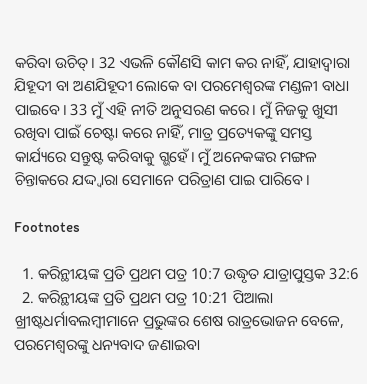କରିବା ଉଚିତ୍। 32 ଏଭଳି କୌଣସି କାମ କର ନାହିଁ, ଯାହାଦ୍ୱାରା ଯିହୂଦୀ ବା ଅଣଯିହୂଦୀ ଲୋକେ ବା ପରମେଶ୍ୱରଙ୍କ ମଣ୍ଡଳୀ ବାଧା ପାଇବେ। 33 ମୁଁ ଏହି ନୀତି ଅନୁସରଣ କରେ। ମୁଁ ନିଜକୁ ଖୁସୀ ରଖିବା ପାଇଁ ଚେଷ୍ଟା କରେ ନାହିଁ, ମାତ୍ର ପ୍ରତ୍ୟେକଙ୍କୁ ସମସ୍ତ କାର୍ଯ୍ୟରେ ସନ୍ତୁଷ୍ଟ କରିବାକୁ ଗ୍ଭହେଁ। ମୁଁ ଅନେକଙ୍କର ମଙ୍ଗଳ ଚିନ୍ତାକରେ ଯଦ୍ଦ୍ୱାରା ସେମାନେ ପରିତ୍ରାଣ ପାଇ ପାରିବେ।

Footnotes

  1. କରିନ୍ଥୀୟଙ୍କ ପ୍ରତି ପ୍ରଥମ ପତ୍ର 10:7 ଉଦ୍ଧୃତ ଯାତ୍ରାପୁସ୍ତକ 32:6
  2. କରିନ୍ଥୀୟଙ୍କ ପ୍ରତି ପ୍ରଥମ ପତ୍ର 10:21 ପିଆଲା ଖ୍ରୀଷ୍ଟଧର୍ମାବଲମ୍ବୀମାନେ ପ୍ରଭୁଙ୍କର ଶେଷ ରାତ୍ରଭୋଜନ ବେଳେ, ପରମେଶ୍ୱରଙ୍କୁ ଧନ୍ୟବାଦ ଜଣାଇବା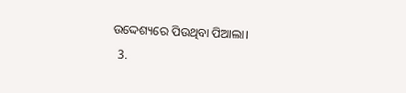ଉଦ୍ଦେଶ୍ୟରେ ପିଉଥିବା ପିଆଲା।
  3.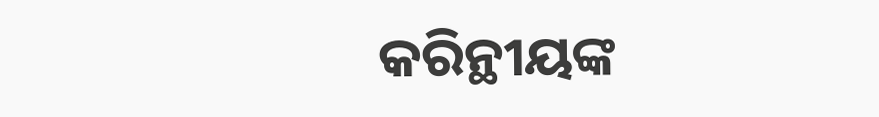କରିନ୍ଥୀୟଙ୍କ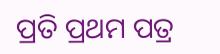ପ୍ରତି ପ୍ରଥମ ପତ୍ର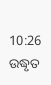10:26 ଉଦ୍ଧୃତ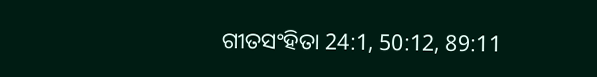ଗୀତସଂହିତା 24:1, 50:12, 89:11